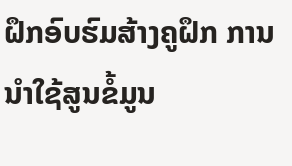ຝຶກອົບຮົມສ້າງຄູຝຶກ ການນຳໃຊ້ສູນຂໍ້ມູນ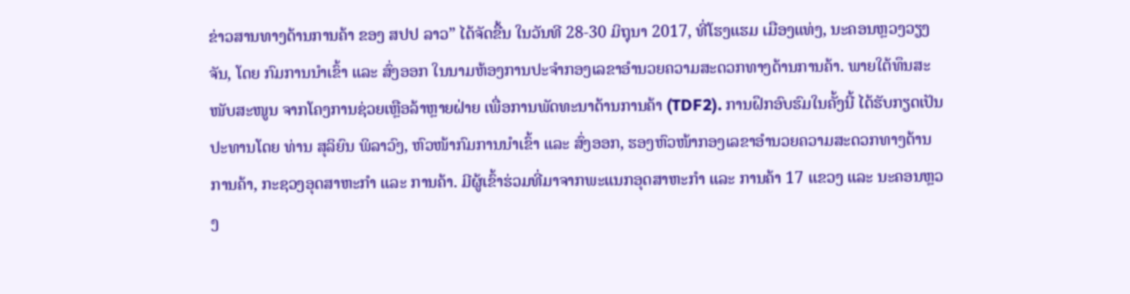ຂ່າວສານທາງດ້ານການຄ້າ ຂອງ ສປປ ລາວ” ໄດ້ຈັດຂື້ນ ໃນວັນທີ 28-30 ມິຖຸນາ 2017, ທີ່ໂຮງແຮມ ເມືອງແທ່ງ, ນະຄອນຫຼວງວຽງຈັນ, ໂດຍ ກົມການນຳເຂົ້າ ແລະ ສົ່ງອອກ ໃນນາມຫ້ອງການປະຈຳກອງເລຂາອຳນວຍຄວາມສະດວກທາງດ້ານການຄ້າ. ພາຍໃຕ້ທຶນສະໜັບສະໜູນ ຈາກໂຄງການຊ່ວຍເຫຼືອລ້າຫຼາຍຝ່າຍ ເພື່ອການພັດທະນາດ້ານການຄ້າ (TDF2). ການຝຶກອົບຮົມໃນຄັ້ງນີ້ ໄດ້ຮັບກຽດເປັນປະທານໂດຍ ທ່ານ ສຸລິຍົນ ພິລາວົງ, ຫົວໜ້າກົມການນຳເຂົ້າ ແລະ ສົ່ງອອກ, ຮອງຫົວໜ້າກອງເລຂາອຳນວຍຄວາມສະດວກທາງດ້ານການຄ້າ, ກະຊວງອຸດສາຫະກຳ ແລະ ການຄ້າ. ມີຜູ້ເຂົ້າຮ່ວມທີ່ມາຈາກພະແນກອຸດສາຫະກຳ ແລະ ການຄ້າ 17 ແຂວງ ແລະ ນະຄອນຫຼວງ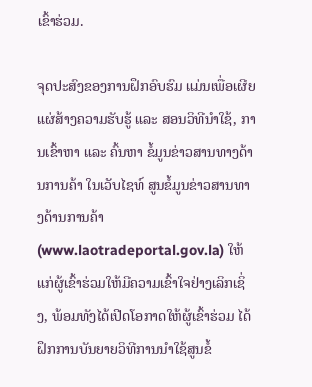ເຂົ້າຮ່ວມ.

ຈຸດປະສົງຂອງການຝຶກອົບຮົມ ແມ່ນເພື່ອເຜີຍແຜ່ສ້າງຄວາມຮັບຮູ້ ແລະ ສອນວິທີນຳໃຊ້, ການເຂົ້າຫາ ແລະ ຄົ້ນຫາ ຂໍ້ມູນຂ່າວສານທາງດ້ານການຄ້າ ໃນເວັບໄຊທ໌ ສູນຂໍ້ມູນຂ່າວສານທາງດ້ານການຄ້າ (www.laotradeportal.gov.la) ໃຫ້ແກ່ຜູ້ເຂົ້າຮ່ວມໃຫ້ມີຄວາມເຂົ້າໃຈຢ່າງເລິກເຊິ່ງ, ພ້ອມທັງໄດ້ເປີດໂອກາດໃຫ້ຜູ້ເຂົ້າຮ່ວມ ໄດ້ຝຶກການບັນຍາຍວິທີການນຳໃຊ້ສູນຂໍ້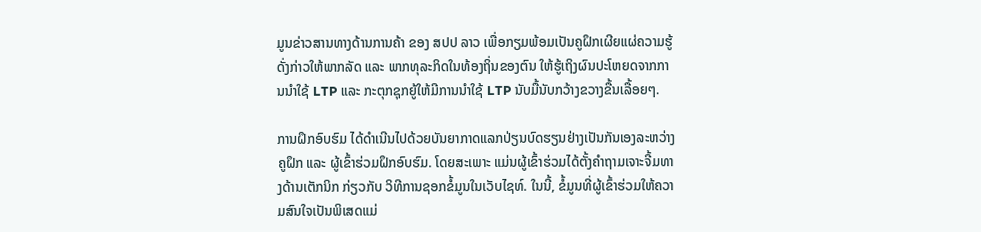ມູນຂ່າວສານທາງດ້ານການຄ້າ ຂອງ ສປປ ລາວ ເພື່ອກຽມພ້ອມເປັນຄູຝຶກເຜີຍແຜ່ຄວາມຮູ້ດັ່ງກ່າວໃຫ້ພາກລັດ ແລະ ພາກທຸລະກິດໃນທ້ອງຖິ່ນຂອງຕົນ ໃຫ້ຮູ້ເຖິງຜົນປະໂຫຍດຈາກການນຳໃຊ້ LTP ແລະ ກະຕຸກຊຸກຍູ້ໃຫ້ມີການນຳໃຊ້ LTP ນັບມື້ນັບກວ້າງຂວາງຂື້ນເລື້ອຍໆ.

ການຝຶກອົບຮົມ ໄດ້ດຳເນີນໄປດ້ວຍບັນຍາກາດແລກປ່ຽນບົດຮຽນຢ່າງເປັນກັນເອງລະຫວ່າງຄູຝຶກ ແລະ ຜູ້ເຂົ້າຮ່ວມຝຶກອົບຮົມ. ໂດຍສະເພາະ ແມ່ນຜູ້ເຂົ້າຮ່ວມໄດ້ຕັ້ງຄຳຖາມເຈາະຈີ້ມທາງດ້ານເຕັກນິກ ກ່ຽວກັບ ວິທີການຊອກຂໍ້ມູນໃນເວັບໄຊທ໌. ໃນນີ້, ຂໍ້ມູນທີ່ຜູ້ເຂົ້າຮ່ວມໃຫ້ຄວາມສົນໃຈເປັນພິເສດແມ່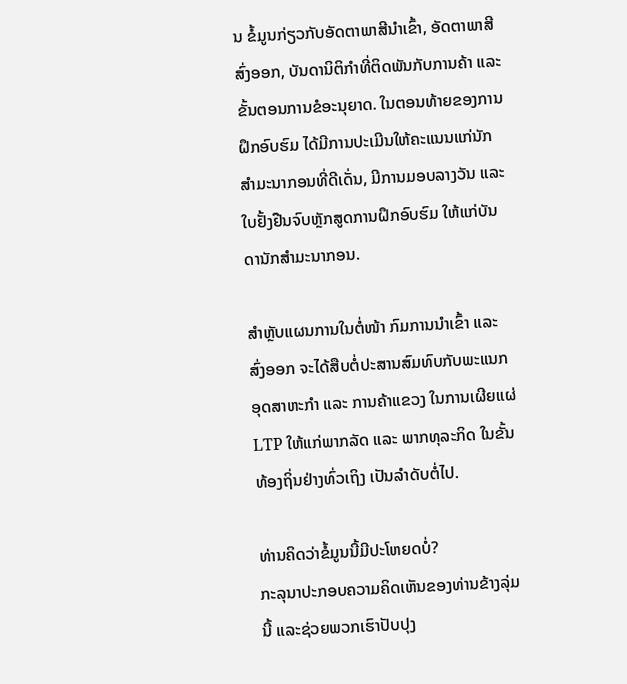ນ ຂໍ້ມູນກ່ຽວກັບອັດຕາພາສີນຳເຂົ້າ, ອັດຕາພາສີສົ່ງອອກ, ບັນດານິຕິກຳທີ່ຕິດພັນກັບການຄ້າ ແລະ ຂັ້ນຕອນການຂໍອະນຸຍາດ. ໃນຕອນທ້າຍຂອງການຝຶກອົບຮົມ ໄດ້ມີການປະເມີນໃຫ້ຄະແນນແກ່ນັກສຳມະນາກອນທີ່ດີເດັ່ນ, ມີການມອບລາງວັນ ແລະ ໃບຢັ້ງຢືນຈົບຫຼັກສູດການຝຶກອົບຮົມ ໃຫ້ແກ່ບັນດານັກສຳມະນາກອນ.

ສຳຫຼັບແຜນການໃນຕໍ່ໜ້າ ກົມການນຳເຂົ້າ ແລະ ສົ່ງອອກ ຈະໄດ້ສືບຕໍ່ປະສານສົມທົບກັບພະແນກອຸດສາຫະກຳ ແລະ ການຄ້າແຂວງ ໃນການເຜີຍແຜ່ LTP ໃຫ້ແກ່ພາກລັດ ແລະ ພາກທຸລະກິດ ໃນຂັ້ນທ້ອງຖິ່ນຢ່າງທົ່ວເຖິງ ເປັນລຳດັບຕໍ່ໄປ.

ທ່ານຄິດວ່າຂໍ້ມູນນີ້ມີປະໂຫຍດບໍ່?
ກະລຸນາປະກອບຄວາມຄິດເຫັນຂອງທ່ານຂ້າງລຸ່ມນີ້ ແລະຊ່ວຍພວກເຮົາປັບປຸງ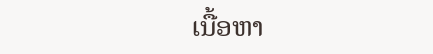ເນື້ອຫາ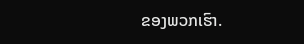ຂອງພວກເຮົາ.